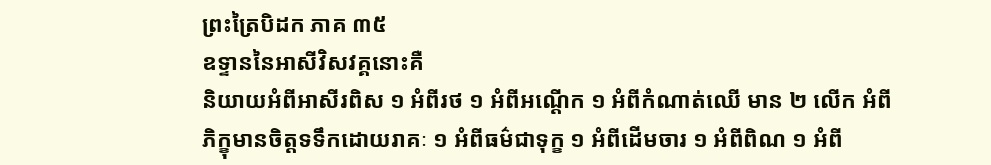ព្រះត្រៃបិដក ភាគ ៣៥
ឧទ្ទាននៃអាសីវិសវគ្គនោះគឺ
និយាយអំពីអាសីរពិស ១ អំពីរថ ១ អំពីអណ្តើក ១ អំពីកំណាត់ឈើ មាន ២ លើក អំពីភិក្ខុមានចិត្តទទឹកដោយរាគៈ ១ អំពីធម៌ជាទុក្ខ ១ អំពីដើមចារ ១ អំពីពិណ ១ អំពី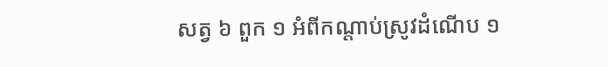សត្វ ៦ ពួក ១ អំពីកណ្តាប់ស្រូវដំណើប ១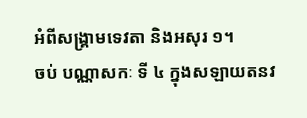អំពីសង្រ្គាមទេវតា និងអសុរ ១។
ចប់ បណ្ណាសកៈ ទី ៤ ក្នុងសឡាយតនវ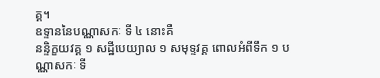គ្គ។
ឧទ្ទាននៃបណ្ណាសកៈ ទី ៤ នោះគឺ
នន្ទិក្ខយវគ្គ ១ សដ្ឋីបេយ្យាល ១ សមុទ្ទវគ្គ ពោលអំពីទឹក ១ បណ្ណាសកៈ ទី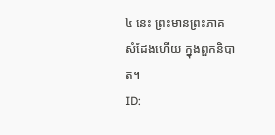៤ នេះ ព្រះមានព្រះភាគ សំដែងហើយ ក្នុងពួកនិបាត។
ID: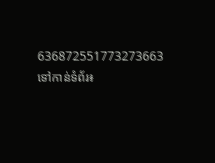636872551773273663
ទៅកាន់ទំព័រ៖